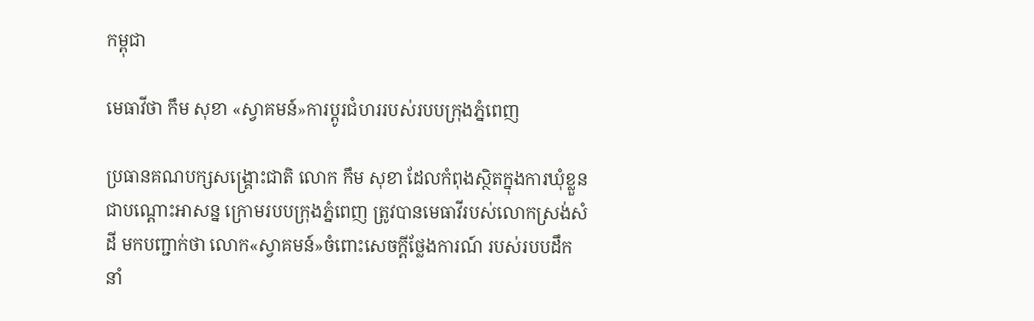កម្ពុជា

មេធាវីថា កឹម សុខា «ស្វាគមន៍»ការប្ដូរជំហររបស់របបក្រុងភ្នំពេញ

ប្រធានគណបក្សសង្គ្រោះជាតិ លោក កឹម សុខា ដែលកំពុងស្ថិតក្នុងការឃុំខ្លួន ជាបណ្ដោះអាសន្ន ក្រោមរបបក្រុងភ្នំពេញ ត្រូវបានមេធាវីរបស់លោកស្រង់សំដី មកបញ្ជាក់ថា លោក«ស្វាគមន៍»ចំពោះសេចក្ដីថ្លែងការណ៍ របស់របបដឹកនាំ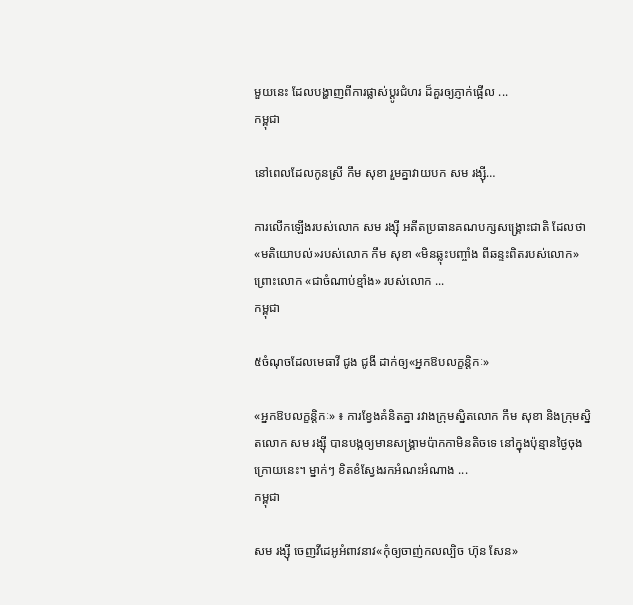មួយនេះ ដែលបង្ហាញពីការផ្លាស់ប្ដូរជំហរ ដ៏គួរឲ្យភ្ញាក់ផ្អើល ...
កម្ពុជា

នៅពេលដែលកូនស្រី កឹម សុខា រួមគ្នាវាយបក សម រង្ស៊ី…

ការលើកឡើងរបស់លោក សម រង្ស៊ី អតីតប្រធានគណបក្សសង្គ្រោះជាតិ ដែលថា «មតិយោបល់»របស់លោក កឹម សុខា «មិនឆ្លុះបញ្ចាំង ពីឆន្ទះពិតរបស់លោក» ព្រោះលោក «ជាចំណាប់ខ្មាំង» របស់លោក ...
កម្ពុជា

៥ចំណុចដែលមេធាវី ជូង ជូងី ដាក់ឲ្យ«អ្នកឱបលក្ខន្តិកៈ»

«អ្នកឱបលក្ខន្តិកៈ» ៖ ការខ្វែងគំនិតគ្នា រវាងក្រុមស្និតលោក កឹម សុខា និងក្រុមស្និតលោក សម រង្ស៊ី បានបង្កឲ្យមានសង្គ្រាមប៉ាកកាមិនតិចទេ នៅក្នុងប៉ុន្មានថ្ងៃចុងក្រោយនេះ។ ម្នាក់ៗ ខិតខំស្វែងរកអំណះអំណាង ...
កម្ពុជា

សម រង្ស៊ី ចេញវីដេអូអំពាវនាវ«កុំឲ្យចាញ់កលល្បិច ហ៊ុន សែន»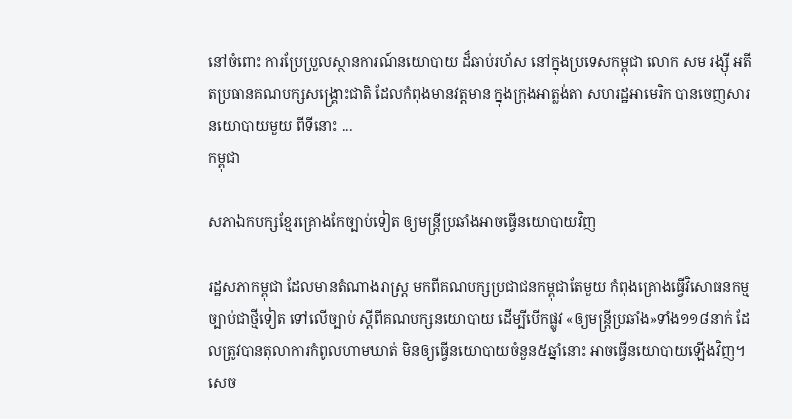នៅចំពោះ ការប្រែប្រួលស្ថានការណ៍នយោបាយ ដ៏ឆាប់រហ័ស នៅក្នុងប្រទេសកម្ពុជា លោក សម រង្ស៊ី អតីតប្រធានគណបក្សសង្គ្រោះជាតិ ដែលកំពុងមានវត្តមាន ក្នុងក្រុងអាត្លង់តា សហរដ្ឋអាមេរិក បានចេញសារនយោបាយមួយ ពីទីនោះ ...
កម្ពុជា

សភាឯកបក្សខ្មែរគ្រោងកែច្បាប់ទៀត ឲ្យមន្ត្រីប្រឆាំងអាចធ្វើនយោបាយវិញ

រដ្ឋសភាកម្ពុជា ដែលមានតំណាងរាស្ត្រ មកពីគណបក្សប្រជាជនកម្ពុជាតែមួយ កំពុងគ្រោងធ្វើវិសោធនកម្មច្បាប់ជាថ្មីទៀត ទៅលើច្បាប់ ស្ដីពីគណបក្សនយោបាយ ដើម្បីបើកផ្លូវ «ឲ្យមន្ត្រីប្រឆាំង»ទាំង១១៨នាក់ ដែលត្រូវបានតុលាការកំពូលហាមឃាត់ មិនឲ្យធ្វើនយោបាយចំនួន៥ឆ្នាំនោះ អាចធ្វើនយោបាយឡើងវិញ។ សេច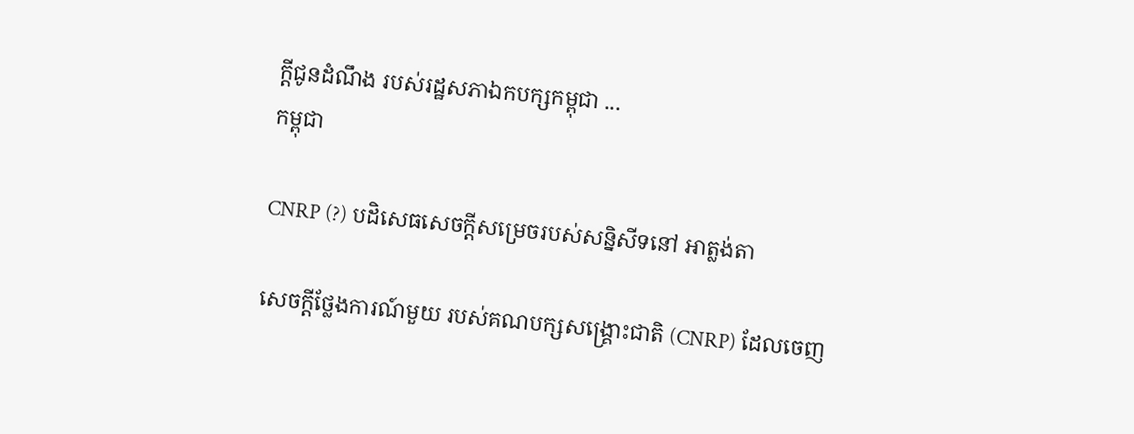ក្ដីជូនដំណឹង របស់រដ្ឋសភាឯកបក្សកម្ពុជា ...
កម្ពុជា

CNRP (?) បដិសេធសេចក្ដីសម្រេចរបស់សន្និសីទនៅ អាត្លង់តា

សេចក្ដីថ្លែងការណ៍មួយ របស់គណបក្សសង្គ្រោះជាតិ (CNRP) ដែលចេញ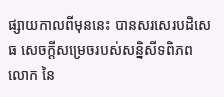ផ្សាយកាលពីមុននេះ បានសរសេរបដិសេធ សេចក្ដីសម្រេចរបស់សន្និសីទពិភពលោក នៃ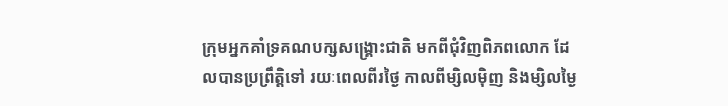ក្រុមអ្នកគាំទ្រគណបក្សសង្គ្រោះជាតិ មកពីជុំវិញពិភពលោក ដែលបានប្រព្រឹត្តិទៅ រយៈពេលពីរថ្ងៃ កាលពីម្សិលម៉ិញ និងម្សិលម្ងៃ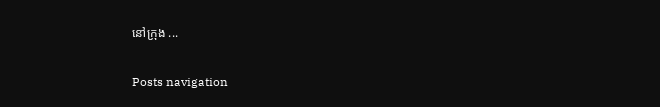នៅក្រុង ...

Posts navigation